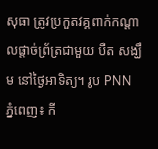សុធា ត្រូវប្រកួតវគ្គពាក់កណ្តាលផ្តាច់ព្រ័ត្រជាមួយ បឺត សង្ឃឹម នៅថ្ងៃអាទិត្យ។ រូប PNN
ភ្នំពេញ៖ កី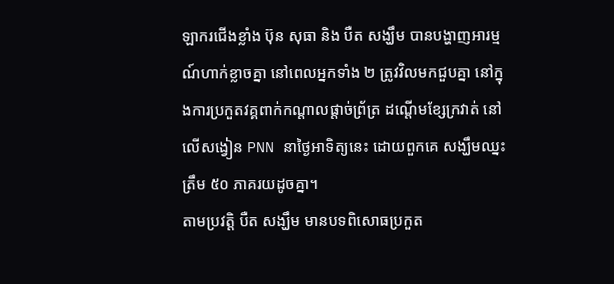ឡាករជើងខ្លាំង ប៊ុន សុធា និង បឺត សង្ឃឹម បានបង្ហាញអារម្មណ៍ហាក់ខ្លាចគ្នា នៅពេលអ្នកទាំង ២ ត្រូវវិលមកជួបគ្នា នៅក្នុងការប្រកួតវគ្គពាក់កណ្តាលផ្តាច់ព្រ័ត្រ ដណ្តើមខ្សែក្រវាត់ នៅលើសង្វៀន PNN នាថ្ងៃអាទិត្យនេះ ដោយពួកគេ សង្ឃឹមឈ្នះត្រឹម ៥០ ភាគរយដូចគ្នា។
តាមប្រវត្តិ បឺត សង្ឃឹម មានបទពិសោធប្រកួត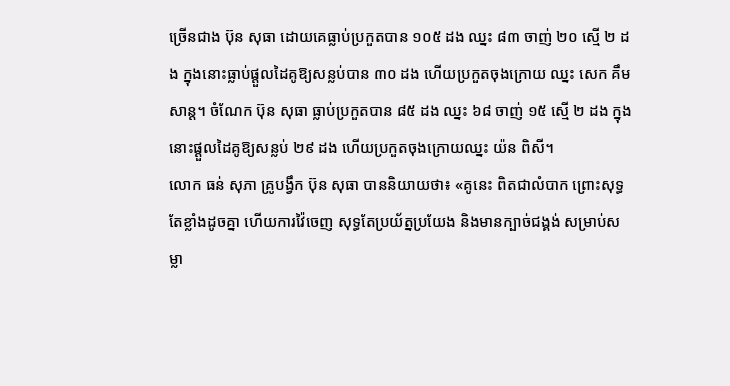ច្រើនជាង ប៊ុន សុធា ដោយគេធ្លាប់ប្រកួតបាន ១០៥ ដង ឈ្នះ ៨៣ ចាញ់ ២០ ស្មើ ២ ដង ក្នុងនោះធ្លាប់ផ្តួលដៃគូឱ្យសន្លប់បាន ៣០ ដង ហើយប្រកួតចុងក្រោយ ឈ្នះ សេក គឹមសាន្ត។ ចំណែក ប៊ុន សុធា ធ្លាប់ប្រកួតបាន ៨៥ ដង ឈ្នះ ៦៨ ចាញ់ ១៥ ស្មើ ២ ដង ក្នុងនោះផ្តួលដៃគូឱ្យសន្លប់ ២៩ ដង ហើយប្រកួតចុងក្រោយឈ្នះ យ៉ន ពិសី។
លោក ធន់ សុភា គ្រូបង្វឹក ប៊ុន សុធា បាននិយាយថា៖ «គូនេះ ពិតជាលំបាក ព្រោះសុទ្ធតែខ្លាំងដូចគ្នា ហើយការវ៉ៃចេញ សុទ្ធតែប្រយ័ត្នប្រយែង និងមានក្បាច់ជង្គង់ សម្រាប់សម្លា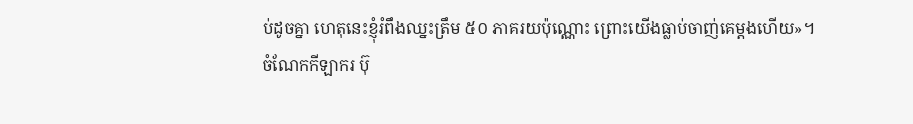ប់ដូចគ្នា ហេតុនេះខ្ញុំរំពឹងឈ្នះត្រឹម ៥០ ភាគរយប៉ុណ្ណោះ ព្រោះយើងធ្លាប់ចាញ់គេម្តងហើយ»។
ចំណែកកីឡាករ ប៊ុ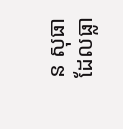ន សុធា ដែលធ្លា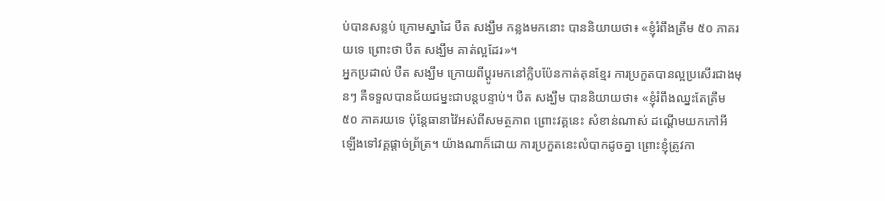ប់បានសន្លប់ ក្រោមស្នាដៃ បឺត សង្ឃឹម កន្លងមកនោះ បាននិយាយថា៖ «ខ្ញុំរំពឹងត្រឹម ៥០ ភាគរយទេ ព្រោះថា បឺត សង្ឃឹម គាត់ល្អដែរ»។
អ្នកប្រដាល់ បឺត សង្ឃឹម ក្រោយពីប្តូរមកនៅក្លិបប៉ែនកាត់គុនខ្មែរ ការប្រកួតបានល្អប្រសើរជាងមុនៗ គឺទទួលបានជ័យជម្នះជាបន្តបន្ទាប់។ បឺត សង្ឃឹម បាននិយាយថា៖ «ខ្ញុំរំពឹងឈ្នះតែត្រឹម ៥០ ភាគរយទេ ប៉ុន្តែធានាវ៉ៃអស់ពីសមត្ថភាព ព្រោះវគ្គនេះ សំខាន់ណាស់ ដណ្តើមយកកៅអី ឡើងទៅវគ្គផ្តាច់ព្រ័ត្រ។ យ៉ាងណាក៏ដោយ ការប្រកួតនេះលំបាកដូចគ្នា ព្រោះខ្ញុំត្រូវកា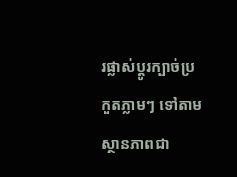រផ្លាស់ប្តូរក្បាច់ប្រកួតភ្លាមៗ ទៅតាមស្ថានភាពជា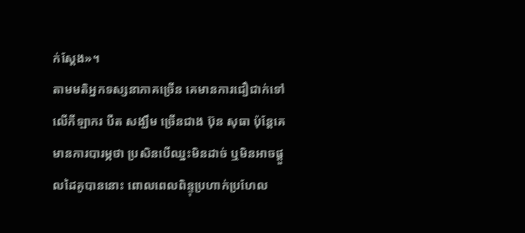ក់ស្តែង»។
តាមមតិអ្នកទស្សនាភាគច្រើន គេមានការជឿជាក់ទៅលើកីឡាករ បឺត សង្ឃឹម ច្រើនជាង ប៊ុន សុធា ប៉ុន្តែគេមានការបារម្ភថា ប្រសិនបើឈ្នះមិនដាច់ ឬមិនអាចផ្តួលដៃគូបាននោះ ពោលពេលពិន្ទុប្រហាក់ប្រហែល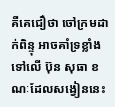គឺគេជឿថា ចៅក្រមដាក់ពិន្ទុ អាចគាំទ្រខ្លាំងទៅលើ ប៊ុន សុធា ខណៈដែលសង្វៀននេះ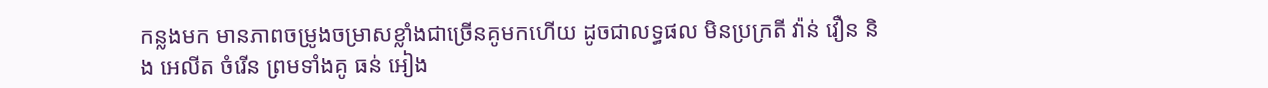កន្លងមក មានភាពចម្រូងចម្រាសខ្លាំងជាច្រើនគូមកហើយ ដូចជាលទ្ធផល មិនប្រក្រតី វ៉ាន់ វឿន និង អេលីត ចំរើន ព្រមទាំងគូ ធន់ អៀង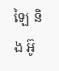ឡៃ និង អ៊ូ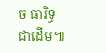ច ធារិទ្ធ ជាដើម៕